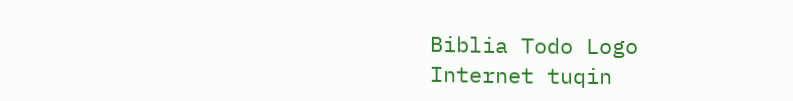Biblia Todo Logo
Internet tuqin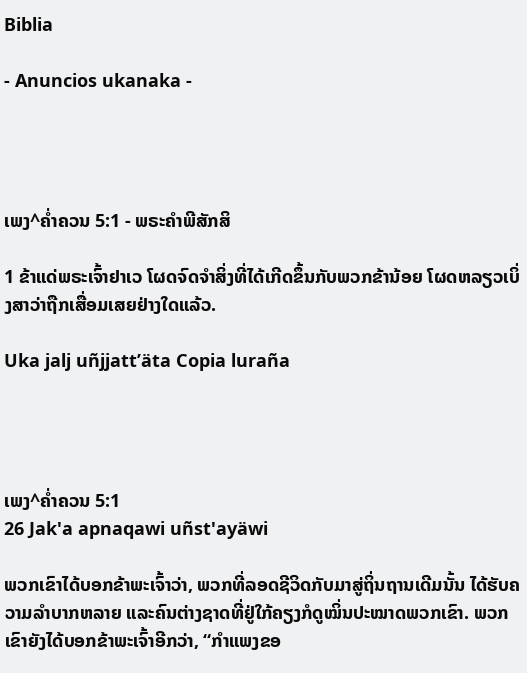Biblia

- Anuncios ukanaka -




ເພງ^ຄໍ່າຄວນ 5:1 - ພຣະຄຳພີສັກສິ

1 ຂ້າແດ່ພຣະເຈົ້າຢາເວ ໂຜດຈົດຈຳສິ່ງທີ່ໄດ້ເກີດຂຶ້ນກັບພວກຂ້ານ້ອຍ ໂຜດຫລຽວເບິ່ງສາວ່າຖືກເສື່ອມເສຍຢ່າງໃດແລ້ວ.

Uka jalj uñjjattʼäta Copia luraña




ເພງ^ຄໍ່າຄວນ 5:1
26 Jak'a apnaqawi uñst'ayäwi

ພວກເຂົາໄດ້ບອກຂ້າພະເຈົ້າວ່າ, ພວກທີ່ລອດຊີວິດກັບມາສູ່ຖິ່ນຖານເດີມນັ້ນ ໄດ້ຮັບຄວາມລຳບາກຫລາຍ ແລະຄົນຕ່າງຊາດທີ່ຢູ່ໃກ້ຄຽງກໍດູໝິ່ນປະໝາດພວກເຂົາ. ພວກເຂົາຍັງໄດ້ບອກຂ້າພະເຈົ້າອີກວ່າ, “ກຳແພງຂອ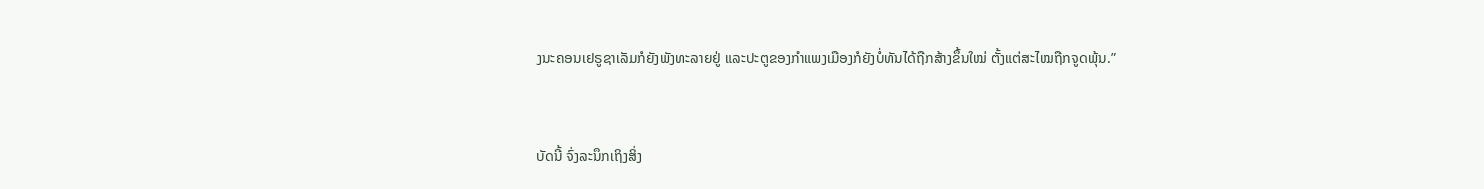ງນະຄອນເຢຣູຊາເລັມກໍຍັງພັງທະລາຍຢູ່ ແລະປະຕູຂອງກຳແພງເມືອງກໍຍັງບໍ່ທັນໄດ້ຖືກສ້າງຂຶ້ນໃໝ່ ຕັ້ງແຕ່ສະໄໝຖືກຈູດພຸ້ນ.”


ບັດນີ້ ຈົ່ງລະນຶກເຖິງສິ່ງ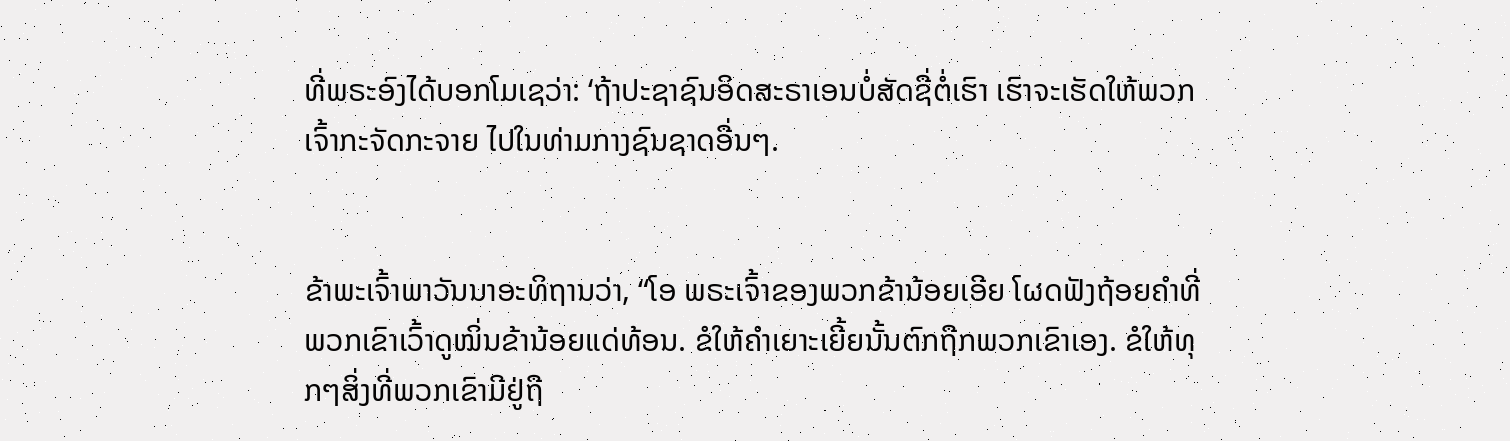ທີ່ພຣະອົງໄດ້ບອກໂມເຊວ່າ: ‘ຖ້າປະຊາຊົນອິດສະຣາເອນບໍ່ສັດຊື່ຕໍ່ເຮົາ ເຮົາຈະເຮັດໃຫ້ພວກເຈົ້າກະຈັດກະຈາຍ ໄປໃນທ່າມກາງຊົນຊາດອື່ນໆ.


ຂ້າພະເຈົ້າພາວັນນາອະທິຖານວ່າ, “ໂອ ພຣະເຈົ້າຂອງພວກຂ້ານ້ອຍເອີຍ ໂຜດຟັງຖ້ອຍຄຳທີ່ພວກເຂົາເວົ້າດູໝິ່ນຂ້ານ້ອຍແດ່ທ້ອນ. ຂໍໃຫ້ຄຳເຍາະເຍີ້ຍນັ້ນຕົກຖືກພວກເຂົາເອງ. ຂໍໃຫ້ທຸກໆສິ່ງທີ່ພວກເຂົາມີຢູ່ຖື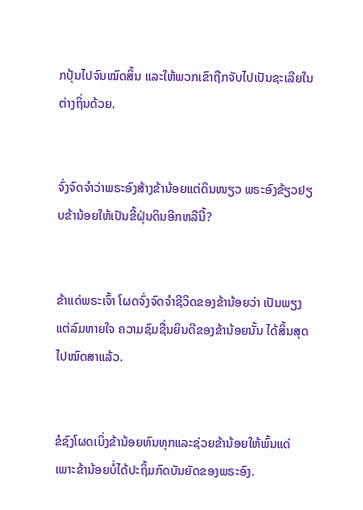ກປຸ້ນໄປຈົນໝົດສິ້ນ ແລະໃຫ້ພວກເຂົາຖືກຈັບໄປເປັນຊະເລີຍໃນຕ່າງຖິ່ນດ້ວຍ.


ຈົ່ງຈົດຈຳວ່າພຣະອົງສ້າງຂ້ານ້ອຍແຕ່ດິນໜຽວ ພຣະອົງຂ້ຽວຢຽບຂ້ານ້ອຍໃຫ້ເປັນຂີ້ຝຸ່ນດິນອີກຫລືນີ້?


ຂ້າແດ່ພຣະເຈົ້າ ໂຜດຈົ່ງຈົດຈຳຊີວິດຂອງຂ້ານ້ອຍວ່າ ເປັນພຽງແຕ່ລົມຫາຍໃຈ ຄວາມຊົມຊື່ນຍິນດີຂອງຂ້ານ້ອຍນັ້ນ ໄດ້ສິ້ນສຸດໄປໝົດສາແລ້ວ.


ຂໍຊົງໂຜດເບິ່ງຂ້ານ້ອຍທົນທຸກແລະຊ່ວຍຂ້ານ້ອຍໃຫ້ພົ້ນແດ່ ເພາະຂ້ານ້ອຍບໍ່ໄດ້ປະຖິ້ມກົດບັນຍັດຂອງພຣະອົງ.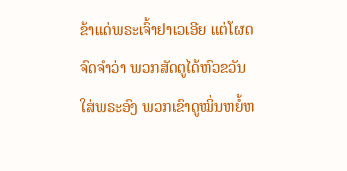ຂ້າແດ່ພຣະເຈົ້າຢາເວເອີຍ ແຕ່ໂຜດຈົດຈຳວ່າ ພວກສັດຕູໄດ້ຫົວຂວັນໃສ່ພຣະອົງ ພວກເຂົາດູໝິ່ນຫຍໍ້ຫ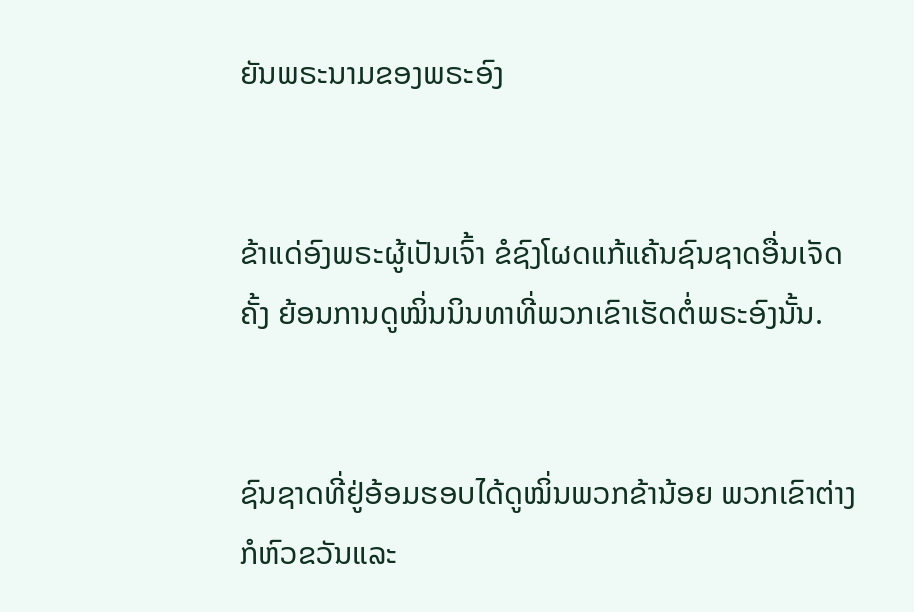ຍັນພຣະນາມຂອງພຣະອົງ


ຂ້າແດ່ອົງພຣະຜູ້ເປັນເຈົ້າ ຂໍຊົງໂຜດແກ້ແຄ້ນຊົນຊາດອື່ນເຈັດຄັ້ງ ຍ້ອນການດູໝິ່ນນິນທາທີ່ພວກເຂົາເຮັດຕໍ່ພຣະອົງນັ້ນ.


ຊົນຊາດທີ່ຢູ່ອ້ອມຮອບໄດ້ດູໝິ່ນພວກຂ້ານ້ອຍ ພວກເຂົາຕ່າງກໍຫົວຂວັນແລະ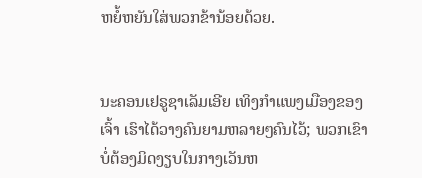ຫຍໍ້ຫຍັນໃສ່ພວກຂ້ານ້ອຍດ້ວຍ.


ນະຄອນເຢຣູຊາເລັມເອີຍ ເທິງກຳແພງເມືອງຂອງເຈົ້າ ເຮົາໄດ້ວາງຄົນຍາມຫລາຍໆຄົນໄວ້; ພວກເຂົາບໍ່ຕ້ອງມິດງຽບໃນກາງເວັນຫ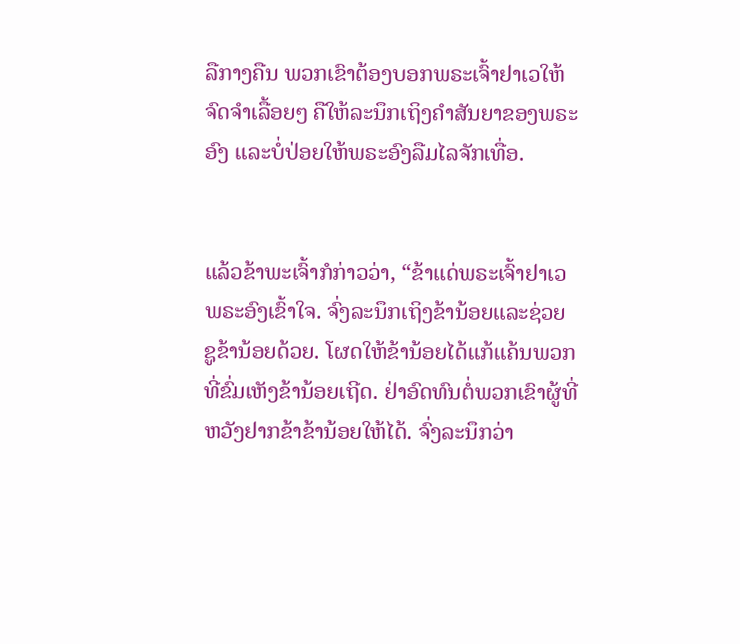ລືກາງຄືນ ພວກເຂົາຕ້ອງບອກພຣະເຈົ້າຢາເວໃຫ້ຈົດຈຳເລື້ອຍໆ ຄືໃຫ້ລະນຶກເຖິງຄຳສັນຍາຂອງພຣະອົງ ແລະບໍ່ປ່ອຍໃຫ້ພຣະອົງລືມໄລຈັກເທື່ອ.


ແລ້ວຂ້າພະເຈົ້າກໍກ່າວວ່າ, “ຂ້າແດ່ພຣະເຈົ້າຢາເວ ພຣະອົງເຂົ້າໃຈ. ຈົ່ງລະນຶກເຖິງຂ້ານ້ອຍແລະຊ່ວຍຊູຂ້ານ້ອຍດ້ວຍ. ໂຜດໃຫ້ຂ້ານ້ອຍໄດ້ແກ້ແຄ້ນພວກທີ່ຂົ່ມເຫັງຂ້ານ້ອຍເຖີດ. ຢ່າອົດທົນຕໍ່ພວກເຂົາຜູ້ທີ່ຫວັງຢາກຂ້າຂ້ານ້ອຍໃຫ້ໄດ້. ຈົ່ງລະນຶກວ່າ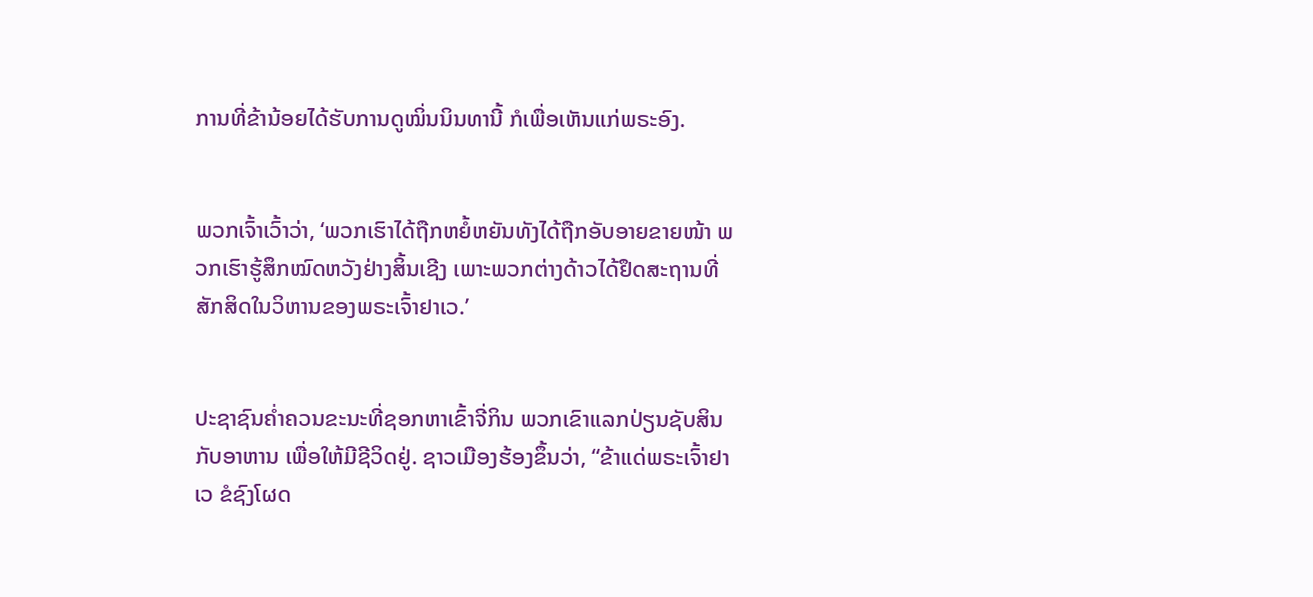ການທີ່ຂ້ານ້ອຍໄດ້ຮັບການດູໝິ່ນນິນທານີ້ ກໍເພື່ອເຫັນແກ່ພຣະອົງ.


ພວກເຈົ້າເວົ້າວ່າ, ‘ພວກເຮົາໄດ້ຖືກຫຍໍ້ຫຍັນທັງໄດ້ຖືກອັບອາຍຂາຍໜ້າ ພວກເຮົາຮູ້ສຶກໝົດຫວັງຢ່າງສິ້ນເຊີງ ເພາະພວກຕ່າງດ້າວໄດ້ຢຶດສະຖານທີ່ສັກສິດໃນວິຫານຂອງພຣະເຈົ້າຢາເວ.’


ປະຊາຊົນຄໍ່າຄວນຂະນະທີ່ຊອກຫາເຂົ້າຈີ່ກິນ ພວກເຂົາແລກປ່ຽນຊັບສິນກັບອາຫານ ເພື່ອໃຫ້ມີຊີວິດຢູ່. ຊາວເມືອງຮ້ອງຂຶ້ນວ່າ, “ຂ້າແດ່ພຣະເຈົ້າຢາເວ ຂໍຊົງໂຜດ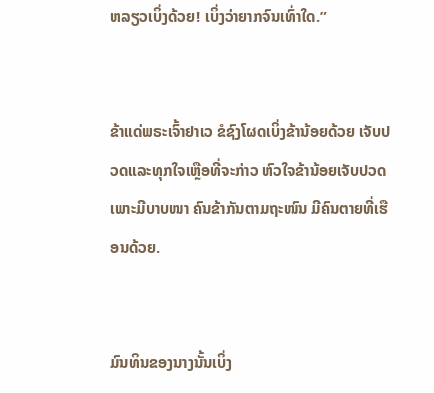ຫລຽວເບິ່ງດ້ວຍ! ເບິ່ງວ່າຍາກຈົນເທົ່າໃດ.”


ຂ້າແດ່ພຣະເຈົ້າຢາເວ ຂໍຊົງໂຜດເບິ່ງຂ້ານ້ອຍດ້ວຍ ເຈັບປວດແລະທຸກໃຈເຫຼືອທີ່ຈະກ່າວ ຫົວໃຈຂ້ານ້ອຍເຈັບປວດເພາະມີບາບໜາ ຄົນຂ້າກັນຕາມຖະໜົນ ມີຄົນຕາຍທີ່ເຮືອນດ້ວຍ.


ມົນທິນຂອງນາງນັ້ນເບິ່ງ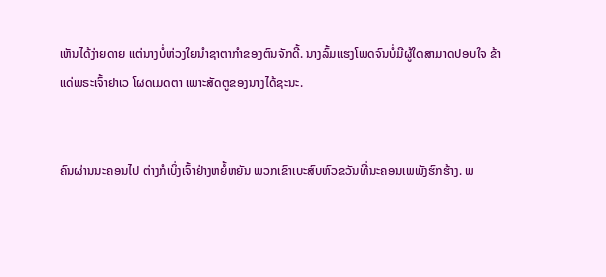ເຫັນໄດ້ງ່າຍດາຍ ແຕ່ນາງບໍ່ຫ່ວງໃຍນຳຊາຕາກຳຂອງຕົນຈັກດີ້. ນາງລົ້ມແຮງໂພດຈົນບໍ່ມີຜູ້ໃດສາມາດປອບໃຈ ຂ້າແດ່ພຣະເຈົ້າຢາເວ ໂຜດເມດຕາ ເພາະສັດຕູຂອງນາງໄດ້ຊະນະ.


ຄົນຜ່ານນະຄອນໄປ ຕ່າງກໍເບິ່ງເຈົ້າຢ່າງຫຍໍ້ຫຍັນ ພວກເຂົາເບະສົບຫົວຂວັນທີ່ນະຄອນເພພັງຮົກຮ້າງ. ພ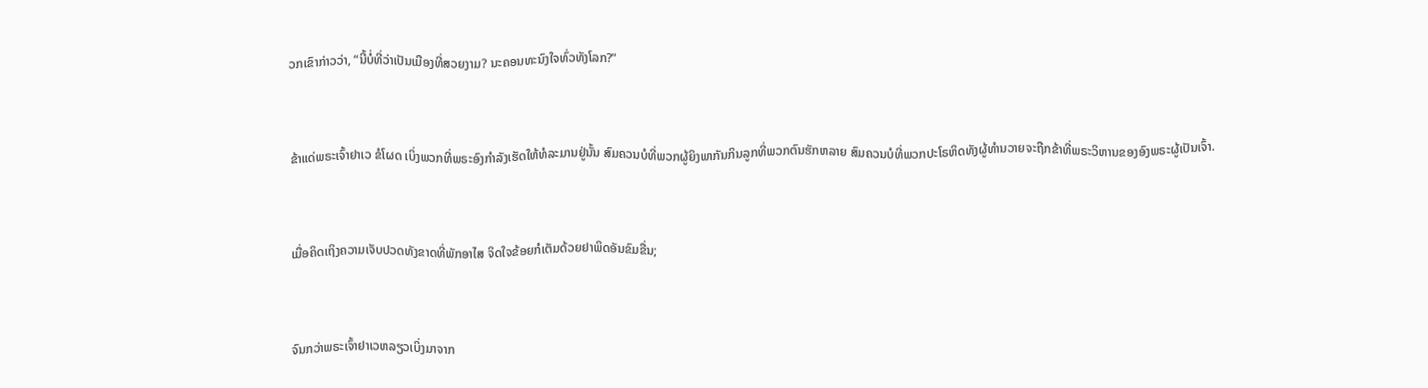ວກເຂົາກ່າວວ່າ, “ນີ້ບໍ່ທີ່ວ່າເປັນເມືອງທີ່ສວຍງາມ? ນະຄອນທະນົງໃຈທົ່ວທັງໂລກ?”


ຂ້າແດ່ພຣະເຈົ້າຢາເວ ຂໍໂຜດ ເບິ່ງພວກທີ່ພຣະອົງກຳລັງເຮັດໃຫ້ທໍລະມານຢູ່ນັ້ນ ສົມຄວນບໍທີ່ພວກຜູ້ຍິງພາກັນກິນລູກທີ່ພວກຕົນຮັກຫລາຍ ສົມຄວນບໍທີ່ພວກປະໂຣຫິດທັງຜູ້ທຳນວາຍຈະຖືກຂ້າທີ່ພຣະວິຫານຂອງອົງພຣະຜູ້ເປັນເຈົ້າ.


ເມື່ອຄິດເຖິງຄວາມເຈັບປວດທັງຂາດທີ່ພັກອາໄສ ຈິດໃຈຂ້ອຍກໍເຕັມດ້ວຍຢາພິດອັນຂົມຂື່ນ;


ຈົນກວ່າພຣະເຈົ້າຢາເວຫລຽວເບິ່ງມາຈາກ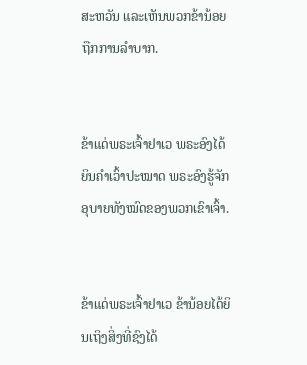ສະຫວັນ ແລະເຫັນພວກຂ້ານ້ອຍຖືກການລຳບາກ.


ຂ້າແດ່ພຣະເຈົ້າຢາເວ ພຣະອົງໄດ້ຍິນຄຳເວົ້າປະໝາດ ພຣະອົງຮູ້ຈັກອຸບາຍທັງໝົດຂອງພວກເຂົາເຈົ້າ.


ຂ້າແດ່ພຣະເຈົ້າຢາເວ ຂ້ານ້ອຍໄດ້ຍິນເຖິງສິ່ງທີ່ຊົງໄດ້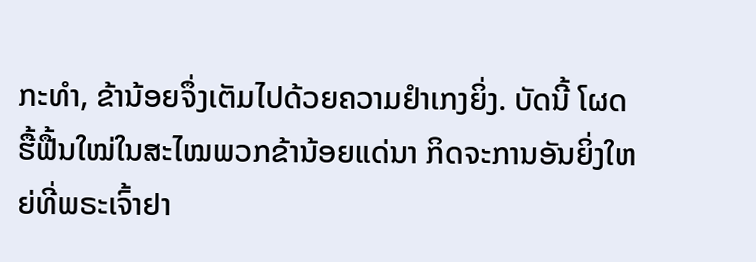ກະທຳ, ຂ້ານ້ອຍຈຶ່ງເຕັມໄປດ້ວຍຄວາມຢຳເກງຍິ່ງ. ບັດນີ້ ໂຜດຮື້ຟື້ນໃໝ່ໃນສະໄໝພວກຂ້ານ້ອຍແດ່ນາ ກິດຈະການອັນຍິ່ງໃຫຍ່ທີ່ພຣະເຈົ້າຢາ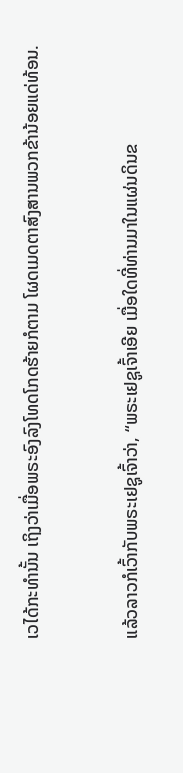ເວໄດ້ກະທຳນັ້ນ ເຖິງວ່າເມື່ອພຣະອົງລົງໂທດໂກດຮ້າຍກໍຕາມ ໂຜດເມດຕາສົງສານພວກຂ້ານ້ອຍແດ່ທ້ອນ.


ແລ້ວລາວກໍເວົ້າກັບພຣະເຢຊູເຈົ້າວ່າ, “ພຣະເຢຊູເຈົ້າເອີຍ ເມື່ອໃດທີ່ທ່ານມາໃນແຜ່ນດິນຂ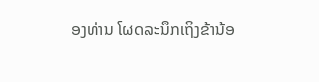ອງທ່ານ ໂຜດລະນຶກເຖິງຂ້ານ້ອ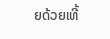ຍດ້ວຍເທີ້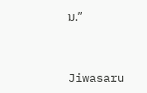ນ.”


Jiwasaru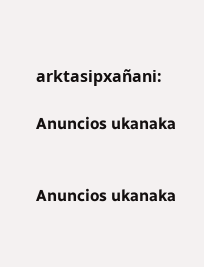arktasipxañani:

Anuncios ukanaka


Anuncios ukanaka